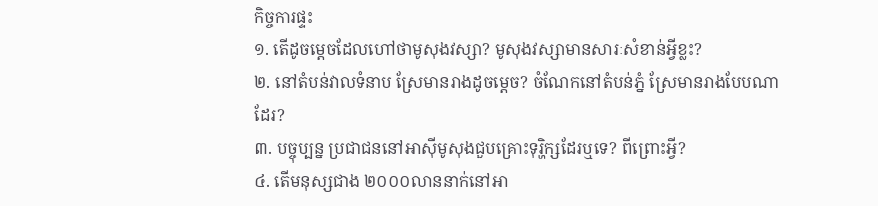កិច្ចការផ្ទះ
១. តើដូចម្តេចដែលហៅថាមូសុងវស្សា? មូសុងវស្សាមានសារៈសំខាន់អ្វីខ្លះ?
២. នៅតំបន់វាលទំនាប ស្រែមានរាងដូចម្តេច? ចំណែកនៅតំបន់ភ្នំ ស្រែមានរាងបែបណាដែរ?
៣. បច្ចុប្បន្ន ប្រជាជននៅអាស៊ីមូសុងជួបគ្រោះទុរ្ហិក្សដែរឬទេ? ពីព្រោះអ្វី?
៤. តើមនុស្សជាង ២០០០លាននាក់នៅអា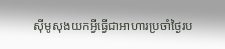ស៊ីមូសុងយកអ្វីធ្វើជាអាហារប្រចាំថ្ងៃរប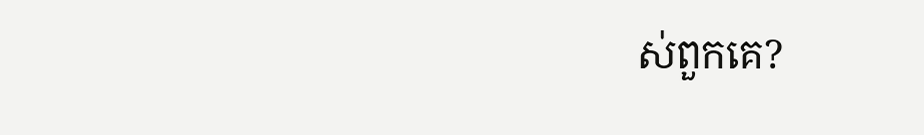ស់ពួកគេ?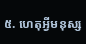៥. ហេតុអ្វីមនុស្ស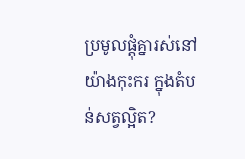ប្រមូលផ្តុំគ្នារស់នៅយ៉ាងកុះករ ក្នុងតំបន់សត្វល្អិត?